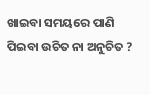ଖାଇବା ସମୟରେ ପାଣି ପିଇବା ଉଚିତ ନା ଅନୁଚିତ ?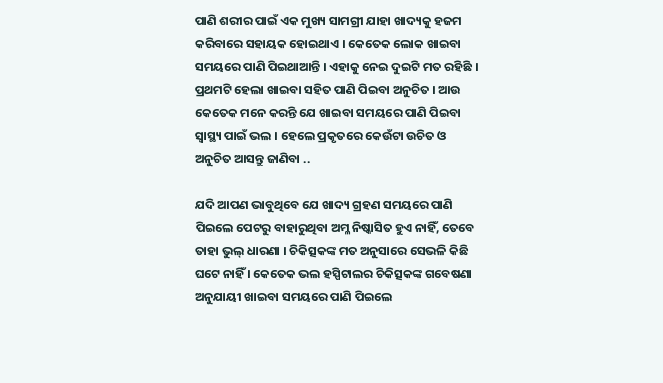ପାଣି ଶରୀର ପାଇଁ ଏକ ମୁଖ୍ୟ ସାମଗ୍ରୀ ଯାହା ଖାଦ୍ୟକୁ ହଜମ କରିବାରେ ସହାୟକ ହୋଇଥାଏ । କେତେକ ଲୋକ ଖାଇବା ସମୟରେ ପାଣି ପିଇଥାଆନ୍ତି । ଏହାକୁ ନେଇ ଦୁଇଟି ମତ ରହିଛି । ପ୍ରଥମଟି ହେଲା ଖାଇବା ସହିତ ପାଣି ପିଇବା ଅନୁଚିତ । ଆଉ କେତେକ ମନେ କରନ୍ତି ଯେ ଖାଇବା ସମୟରେ ପାଣି ପିଇବା ସ୍ୱାସ୍ଥ୍ୟ ପାଇଁ ଭଲ । ହେଲେ ପ୍ରକୃତରେ କେଉଁଟା ଉଚିତ ଓ ଅନୁଚିତ ଆସନ୍ତୁ ଜାଣିବା ..

ଯଦି ଆପଣ ଭାବୁଥିବେ ଯେ ଖାଦ୍ୟ ଗ୍ରହଣ ସମୟରେ ପାଣି ପିଇଲେ ପେଟରୁ ବାହାରୁଥିବା ଅମ୍ଳ ନିଷ୍କାସିତ ହୁଏ ନାହିଁ, ତେବେ ତାହା ଭୁଲ୍‌ ଧାରଣା । ଚିକିତ୍ସକଙ୍କ ମତ ଅନୁସାରେ ସେଭଳି କିଛି ଘଟେ ନାହିଁ । କେତେକ ଭଲ ହସ୍ପିଟାଲର ଚିକିତ୍ସକଙ୍କ ଗବେଷଣା ଅନୁଯାୟୀ ଖାଇବା ସମୟରେ ପାଣି ପିଇଲେ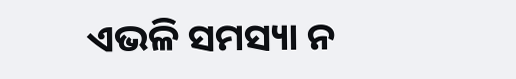ଏଭଳି ସମସ୍ୟା ନ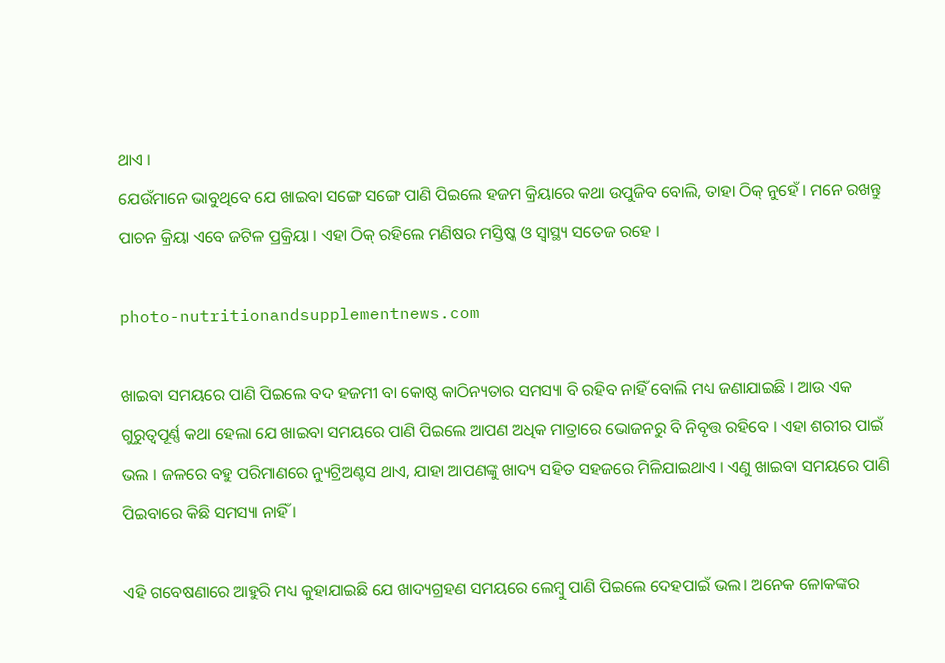ଥାଏ ।
ଯେଉଁମାନେ ଭାବୁଥିବେ ଯେ ଖାଇବା ସଙ୍ଗେ ସଙ୍ଗେ ପାଣି ପିଇଲେ ହଜମ କ୍ରିୟାରେ କଥା ଉପୁଜିବ ବୋଲି, ତାହା ଠିକ୍‌ ନୁହେଁ । ମନେ ରଖନ୍ତୁ ପାଚନ କ୍ରିୟା ଏବେ ଜଟିଳ ପ୍ରକ୍ରିୟା । ଏହା ଠିକ୍‌ ରହିଲେ ମଣିଷର ମସ୍ତିଷ୍କ ଓ ସ୍ୱାସ୍ଥ୍ୟ ସତେଜ ରହେ ।

photo-nutritionandsupplementnews.com

ଖାଇବା ସମୟରେ ପାଣି ପିଇଲେ ବଦ ହଜମୀ ବା କୋଷ୍ଠ କାଠିନ୍ୟତାର ସମସ୍ୟା ବି ରହିବ ନାହିଁ ବୋଲି ମଧ୍ୟ ଜଣାଯାଇଛି । ଆଉ ଏକ ଗୁରୁତ୍ୱପୂର୍ଣ୍ଣ କଥା ହେଲା ଯେ ଖାଇବା ସମୟରେ ପାଣି ପିଇଲେ ଆପଣ ଅଧିକ ମାତ୍ରାରେ ଭୋଜନରୁ ବି ନିବୃତ୍ତ ରହିବେ । ଏହା ଶରୀର ପାଇଁ ଭଲ । ଜଳରେ ବହୁ ପରିମାଣରେ ନ୍ୟୁଟ୍ରିଅଣ୍ଟସ ଥାଏ, ଯାହା ଆପଣଙ୍କୁ ଖାଦ୍ୟ ସହିତ ସହଜରେ ମିଳିଯାଇଥାଏ । ଏଣୁ ଖାଇବା ସମୟରେ ପାଣି ପିଇବାରେ କିଛି ସମସ୍ୟା ନାହିଁ ।

ଏହି ଗବେଷଣାରେ ଆହୁରି ମଧ୍ୟ କୁହାଯାଇଛି ଯେ ଖାଦ୍ୟଗ୍ରହଣ ସମୟରେ ଲେମ୍ବୁ ପାଣି ପିଇଲେ ଦେହପାଇଁ ଭଲ। ଅନେକ ଳୋକଙ୍କର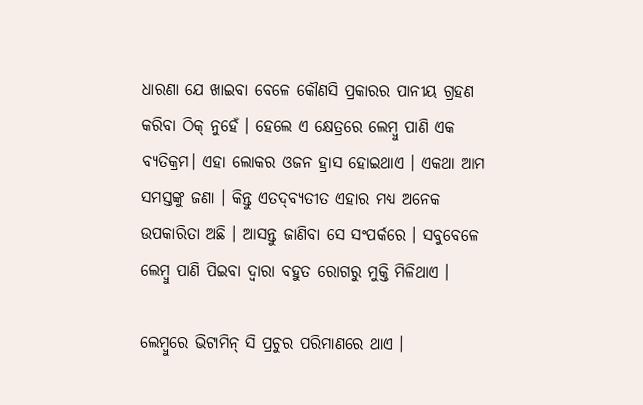ଧାରଣା ଯେ ଖାଇବା ବେଳେ କୌଣସି ପ୍ରକାରର ପାନୀୟ ଗ୍ରହଣ କରିବା ଠିକ୍‌ ନୁହେଁ । ହେଲେ ଏ କ୍ଷେତ୍ରରେ ଲେମ୍ବୁ ପାଣି ଏକ ବ୍ୟତିକ୍ରମ। ଏହା ଲୋକର ଓଜନ ହ୍ରାସ ହୋଇଥାଏ । ଏକଥା ଆମ ସମସ୍ତଙ୍କୁ ଜଣା । କିନ୍ତୁ ଏତଦ୍‌ବ୍ୟତୀତ ଏହାର ମଧ୍ୟ ଅନେକ ଉପକାରିତା ଅଛି । ଆସନ୍ତୁ ଜାଣିବା ସେ ସଂପର୍କରେ । ସବୁବେଳେ ଲେମ୍ବୁ ପାଣି ପିଇବା ଦ୍ୱାରା ବହୁତ ରୋଗରୁ ମୁକ୍ତି ମିଳିଥାଏ ।

ଲେମ୍ବୁରେ ଭିଟାମିନ୍‌ ସି ପ୍ରଚୁର ପରିମାଣରେ ଥାଏ ।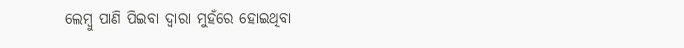ଲେମ୍ବୁ ପାଣି ପିଇବା ଦ୍ୱାରା ମୁହଁରେ ହୋଇଥିବା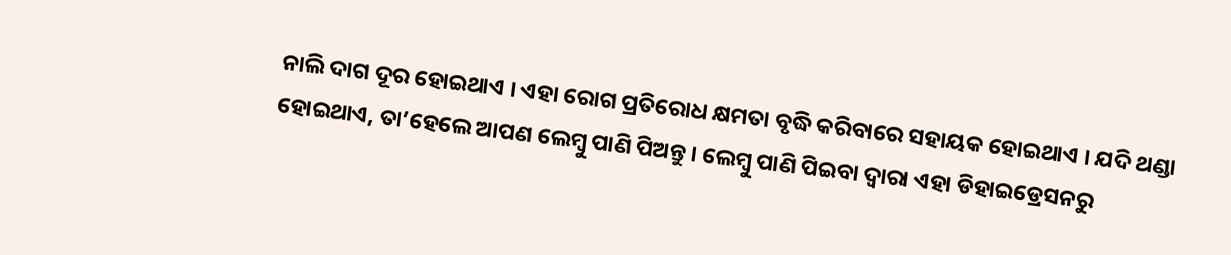ନାଲି ଦାଗ ଦୂର ହୋଇଥାଏ । ଏହା ରୋଗ ପ୍ରତିରୋଧ କ୍ଷମତା ବୃଦ୍ଧି କରିବାରେ ସହାୟକ ହୋଇଥାଏ । ଯଦି ଥଣ୍ଡା ହୋଇଥାଏ, ତା’ହେଲେ ଆପଣ ଲେମ୍ବୁ ପାଣି ପିଅନ୍ତୁ । ଲେମ୍ବୁ ପାଣି ପିଇବା ଦ୍ୱାରା ଏହା ଡିହାଇଡ୍ରେସନରୁ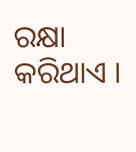ରକ୍ଷା କରିଥାଏ ।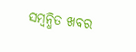ସମ୍ବନ୍ଧିତ ଖବର